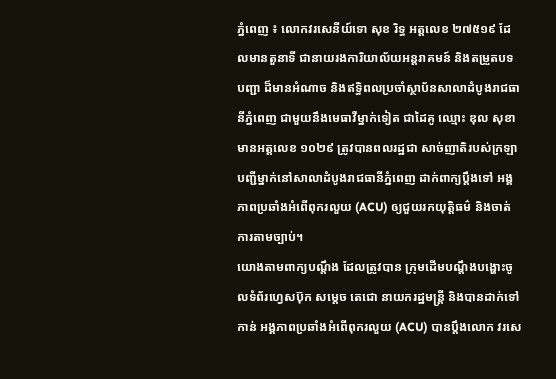ភ្នំពេញ ៖ លោកវរសេនីយ៍ទោ សុខ រិទ្ធ អត្តលេខ ២៧៥១៩ ដែលមានតួនាទី ជានាយរងការិយាល័យអន្តរាគមន៍ និងតម្រួតបទបញ្ជា ដ៏មានអំណាច និងឥទ្ធិពលប្រចាំស្ថាប័នសាលាដំបូងរាជធានីភ្នំពេញ ជាមួយនឹងមេធាវីម្នាក់ទៀត ជាដៃគូ ឈ្មោះ ឌុល សុខា មានអត្តលេខ ១០២៩ ត្រូវបានពលរដ្ឋជា សាច់ញាតិរបស់ក្រឡាបញ្ជីម្នាក់នៅសាលាដំបូងរាជធានីភ្នំពេញ ដាក់ពាក្យប្តឹងទៅ អង្គភាពប្រឆាំងអំពើពុករលួយ (ACU) ឲ្យជួយរកយុត្តិធម៌ និងចាត់ការតាមច្បាប់។
យោងតាមពាក្យបណ្តឹង ដែលត្រូវបាន ក្រុមដើមបណ្តឹងបង្ហោះចូលទំព័រហ្វេសប៊ុក សម្តេច តេជោ នាយករដ្ឋមន្ត្រី និងបានដាក់ទៅកាន់ អង្គភាពប្រឆាំងអំពើពុករលួយ (ACU) បានប្តឹងលោក វរសេ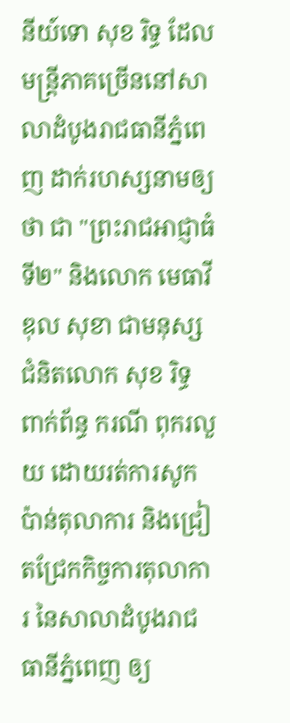នីយ៍ទោ សុខ រិទ្ធ ដែលមន្ត្រីភាគច្រើននៅសាលាដំបូងរាជធានីភ្នំពេញ ដាក់រហស្សនាមឲ្យថា ជា "ព្រះរាជអាជ្ញាធំទី២" និងលោក មេធាវី ឌុល សុខា ជាមនុស្សជំនិតលោក សុខ រិទ្ធ ពាក់ព័ន្ធ ករណី ពុករលួយ ដោយរត់ការសូកប៉ាន់តុលាការ និងជ្រៀតជ្រែកកិច្ចការតុលាការ នៃសាលាដំបូងរាជធានីភ្នំពេញ ឲ្យ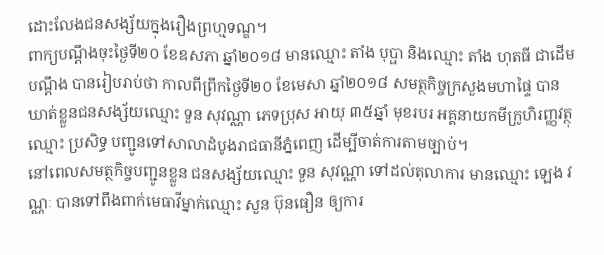ដោះលែងជនសង្ស័យក្នុងរឿងព្រហ្មទណ្ឌ។
ពាក្យបណ្តឹងចុះថ្ងៃទី២០ ខែឧសភា ឆ្នាំ២០១៨ មានឈ្មោះ តាំង បុប្ផា និងឈ្មោះ តាំង ហុតធី ជាដើមបណ្តឹង បានរៀបរាប់ថា កាលពីព្រឹកថ្ងៃទី២០ ខែមេសា ឆ្នាំ២០១៨ សមត្ថកិច្ចក្រសួងមហាផ្ទៃ បានឃាត់ខ្លួនជនសង្ស័យឈ្មោះ ទួន សុវណ្ណា ភេទប្រុស អាយុ ៣៥ឆ្នាំ មុខរបរ អគ្គនាយកមីក្រូហិរញ្ញវត្ថុឈ្មោះ ប្រសិទ្ធ បញ្ជូនទៅសាលាដំបូងរាជធានីភ្នំពេញ ដើម្បីចាត់ការតាមច្បាប់។
នៅពេលសមត្ថកិច្ចបញ្ជូនខ្លួន ជនសង្ស័យឈ្មោះ ទួន សុវណ្ណា ទៅដល់តុលាការ មានឈ្មោះ ឡេង វណ្ណៈ បានទៅពឹងពាក់មេធាវីម្នាក់ឈ្មោះ សួន ប៊ុនធឿន ឲ្យការ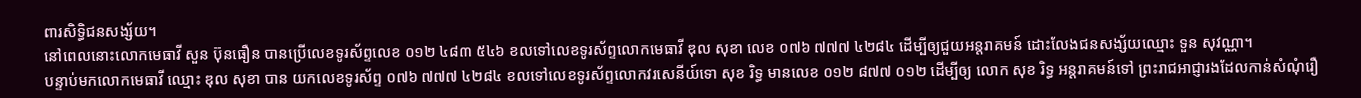ពារសិទ្ធិជនសង្ស័យ។
នៅពេលនោះលោកមេធាវី សួន ប៊ុនធឿន បានប្រើលេខទូរស័ព្ទលេខ ០១២ ៤៨៣ ៥៤៦ ខលទៅលេខទូរស័ព្ទលោកមេធាវី ឌុល សុខា លេខ ០៧៦ ៧៧៧ ៤២៨៤ ដើម្បីឲ្យជួយអន្តរាគមន៍ ដោះលែងជនសង្ស័យឈ្មោះ ទួន សុវណ្ណា។
បន្ទាប់មកលោកមេធាវី ឈ្មោះ ឌុល សុខា បាន យកលេខទូរស័ព្ទ ០៧៦ ៧៧៧ ៤២៨៤ ខលទៅលេខទូរស័ព្ទលោកវរសេនីយ៍ទោ សុខ រិទ្ធ មានលេខ ០១២ ៨៧៧ ០១២ ដើម្បីឲ្យ លោក សុខ រិទ្ធ អន្តរាគមន៍ទៅ ព្រះរាជអាជ្ញារងដែលកាន់សំណុំរឿ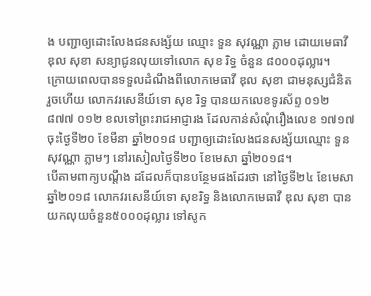ង បញ្ជាឲ្យដោះលែងជនសង្ស័យ ឈ្មោះ ទួន សុវណ្ណា ភ្លាម ដោយមេធាវី ឌុល សុខា សន្យាជូនលុយទៅលោក សុខ រិទ្ធ ចំនួន ៨០០០ដុល្លារ។
ក្រោយពេលបានទទួលដំណឹងពីលោកមេធាវី ឌុល សុខា ជាមនុស្សជំនិតរួចហើយ លោកវរសេនីយ៍ទោ សុខ រិទ្ធ បានយកលេខទូរស័ព្ទ ០១២ ៨៧៧ ០១២ ខលទៅព្រះរាជអាជ្ញារង ដែលកាន់សំណុំរឿងលេខ ១៧១៧ ចុះថ្ងៃទី២០ ខែមីនា ឆ្នាំ២០១៨ បញ្ជាឲ្យដោះលែងជនសង្ស័យឈ្មោះ ទួន សុវណ្ណា ភ្លាមៗ នៅរសៀលថ្ងៃទី២០ ខែមេសា ឆ្នាំ២០១៨។
បើតាមពាក្យបណ្តឹង ដដែលក៏បានបន្ថែមផងដែរថា នៅថ្ងៃទី២៤ ខែមេសា ឆ្នាំ២០១៨ លោកវរសេនីយ៍ទោ សុខរិទ្ធ និងលោកមេធាវី ឌុល សុខា បានយកលុយចំនួន៥០០០ដុល្លារ ទៅសូក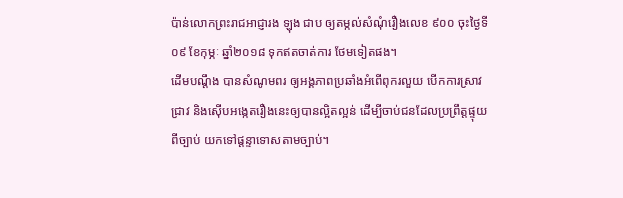ប៉ាន់លោកព្រះរាជអាជ្ញារង ឡុង ជាប ឲ្យតម្កល់សំណុំរឿងលេខ ៩០០ ចុះថ្ងៃទី០៩ ខែកុម្ភៈ ឆ្នាំ២០១៨ ទុកឥតចាត់ការ ថែមទៀតផង។
ដើមបណ្តឹង បានសំណូមពរ ឲ្យអង្គភាពប្រឆាំងអំពើពុករលួយ បើកការស្រាវជ្រាវ និងស៊ើបអង្កេតរឿងនេះឲ្យបានល្អិតល្អន់ ដើម្បីចាប់ជនដែលប្រព្រឹត្តផ្ទុយពីច្បាប់ យកទៅផ្តន្ទាទោសតាមច្បាប់។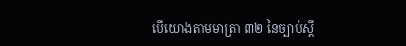បើយោងតាមមាត្រា ៣២ នៃច្បាប់ស្តី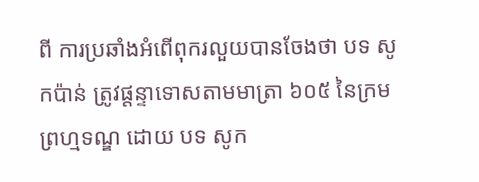ពី ការប្រឆាំងអំពើពុករលួយបានចែងថា បទ សូកប៉ាន់ ត្រូវផ្តន្ទាទោសតាមមាត្រា ៦០៥ នៃក្រមព្រហ្មទណ្ឌ ដោយ បទ សូក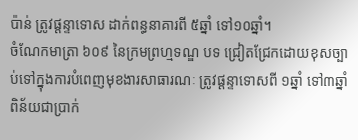ប៉ាន់ ត្រូវផ្តន្ទាទោស ដាក់ពន្ធនាគារពី ៥ឆ្នាំ ទៅ១០ឆ្នាំ។
ចំណែកមាត្រា ៦០៩ នៃក្រមព្រហ្មទណ្ឌ បទ ជ្រៀតជ្រែកដោយខុសច្បាប់ទៅក្នុងការបំពេញមុខងារសាធារណៈ ត្រូវផ្តន្ទាទោសពី ១ឆ្នាំ ទៅ៣ឆ្នាំ ពិន័យជាប្រាក់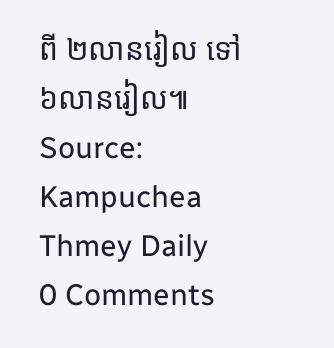ពី ២លានរៀល ទៅ៦លានរៀល៕
Source: Kampuchea Thmey Daily
0 Comments